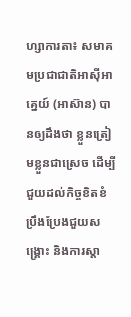ហ្សាការតា៖ សមាគមប្រជាជាតិអាស៊ីអាគ្នេយ៍ (អាស៊ាន) បានឲ្យដឹងថា ខ្លួនត្រៀមខ្លួនជាស្រេច ដើម្បីជួយដល់កិច្ចខិតខំប្រឹងប្រែងជួយសង្គ្រោះ និងការស្តា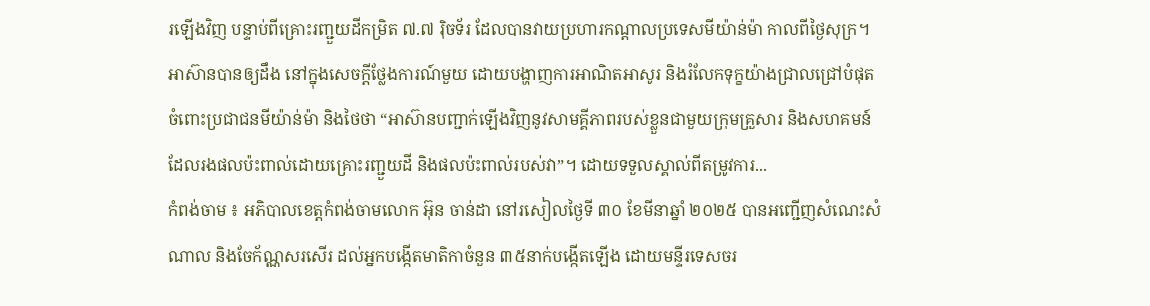រឡើងវិញ បន្ទាប់ពីគ្រោះរញ្ជួយដីកម្រិត ៧.៧ រ៉ិចទ័រ ដែលបានវាយប្រហារកណ្តាលប្រទេសមីយ៉ាន់ម៉ា កាលពីថ្ងៃសុក្រ។ អាស៊ានបានឲ្យដឹង នៅក្នុងសេចក្តីថ្លែងការណ៍មួយ ដោយបង្ហាញការអាណិតអាសូរ និងរំលែកទុក្ខយ៉ាងជ្រាលជ្រៅបំផុត ចំពោះប្រជាជនមីយ៉ាន់ម៉ា និងថៃថា “អាស៊ានបញ្ជាក់ឡើងវិញនូវសាមគ្គីភាពរបស់ខ្លួនជាមួយក្រុមគ្រួសារ និងសហគមន៍ដែលរងផលប៉ះពាល់ដោយគ្រោះរញ្ជួយដី និងផលប៉ះពាល់របស់វា”។ ដោយទទួលស្គាល់ពីតម្រូវការ...
កំពង់ចាម ៖ អភិបាលខេត្តកំពង់ចាមលោក អ៊ុន ចាន់ដា នៅរសៀលថ្ងៃទី ៣០ ខែមីនាឆ្នាំ ២០២៥ បានអញ្ជើញសំណេះសំណាល និងចែក័ណ្ណសរសើរ ដល់អ្នកបង្កើតមាតិកាចំនួន ៣៥នាក់បង្កើតឡើង ដោយមន្ទីរទេសចរ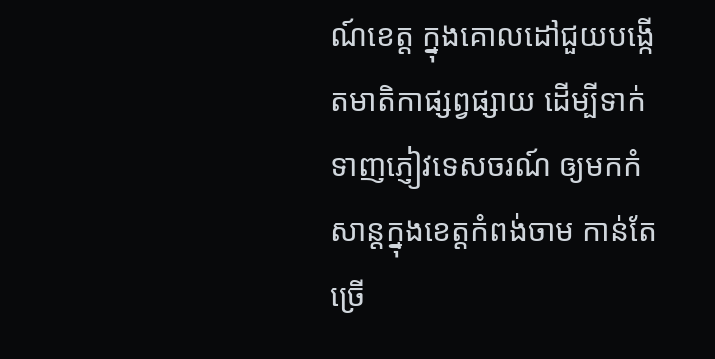ណ៍ខេត្ត ក្នុងគោលដៅជួយបង្កើតមាតិកាផ្សព្វផ្សាយ ដើម្បីទាក់ទាញភ្ញៀវទេសចរណ៍ ឲ្យមកកំសាន្តក្នុងខេត្តកំពង់ចាម កាន់តែច្រើ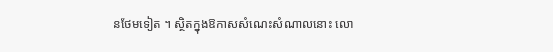នថែមទៀត ។ ស្ថិតក្នុងឱកាសសំណេះសំណាលនោះ លោ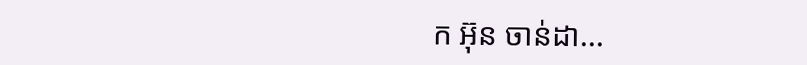ក អ៊ុន ចាន់ដា...